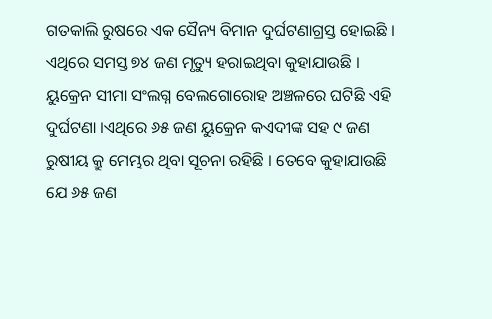ଗତକାଲି ରୁଷରେ ଏକ ସୈନ୍ୟ ବିମାନ ଦୁର୍ଘଟଣାଗ୍ରସ୍ତ ହୋଇଛି । ଏଥିରେ ସମସ୍ତ ୭୪ ଜଣ ମୃତ୍ୟୁ ହରାଇଥିବା କୁହାଯାଉଛି । ୟୁକ୍ରେନ ସୀମା ସଂଲଗ୍ନ ବେଲଗୋରୋହ ଅଞ୍ଚଳରେ ଘଟିଛି ଏହି ଦୁର୍ଘଟଣା ।ଏଥିରେ ୬୫ ଜଣ ୟୁକ୍ରେନ କଏଦୀଙ୍କ ସହ ୯ ଜଣ ରୁଷୀୟ କ୍ରୁ ମେମ୍ଭର ଥିବା ସୂଚନା ରହିଛି । ତେବେ କୁହାଯାଉଛି ଯେ ୬୫ ଜଣ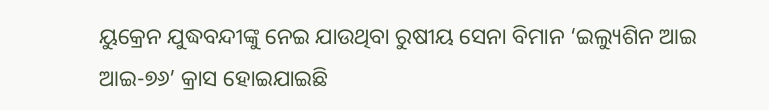ୟୁକ୍ରେନ ଯୁଦ୍ଧବନ୍ଦୀଙ୍କୁ ନେଇ ଯାଉଥିବା ରୁଷୀୟ ସେନା ବିମାନ ‘ଇଲ୍ୟୁଶିନ ଆଇ ଆଇ-୭୬’ କ୍ରାସ ହୋଇଯାଇଛି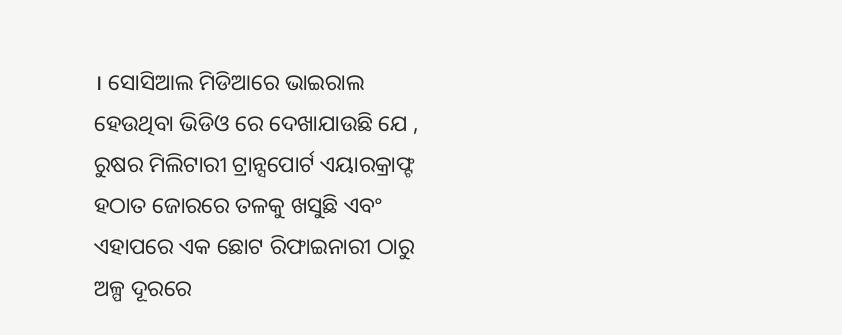। ସୋସିଆଲ ମିଡିଆରେ ଭାଇରାଲ ହେଉଥିବା ଭିଡିଓ ରେ ଦେଖାଯାଉଛି ଯେ , ରୁଷର ମିଲିଟାରୀ ଟ୍ରାନ୍ସପୋର୍ଟ ଏୟାରକ୍ରାଫ୍ଟ ହଠାତ ଜୋରରେ ତଳକୁ ଖସୁଛି ଏବଂ ଏହାପରେ ଏକ ଛୋଟ ରିଫାଇନାରୀ ଠାରୁ ଅଳ୍ପ ଦୂରରେ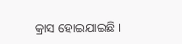କ୍ରାସ ହୋଇଯାଇଛି ।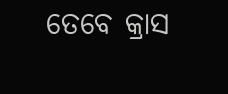ତେବେ କ୍ରାସ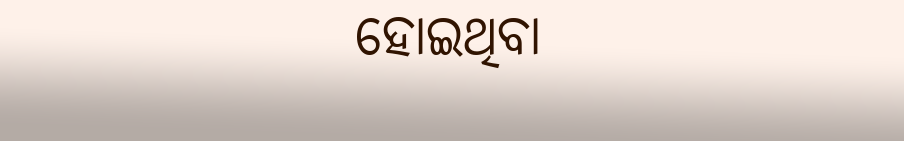ହୋଇଥିବା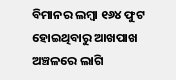ବିମାନର ଲମ୍ବା ୧୬୪ ଫୁଟ ହୋଇଥିବାରୁ ଆଖପାଖ ଅଞ୍ଚଳରେ ଲାଗି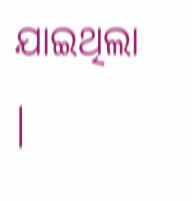ଯାଇଥିଲା ।